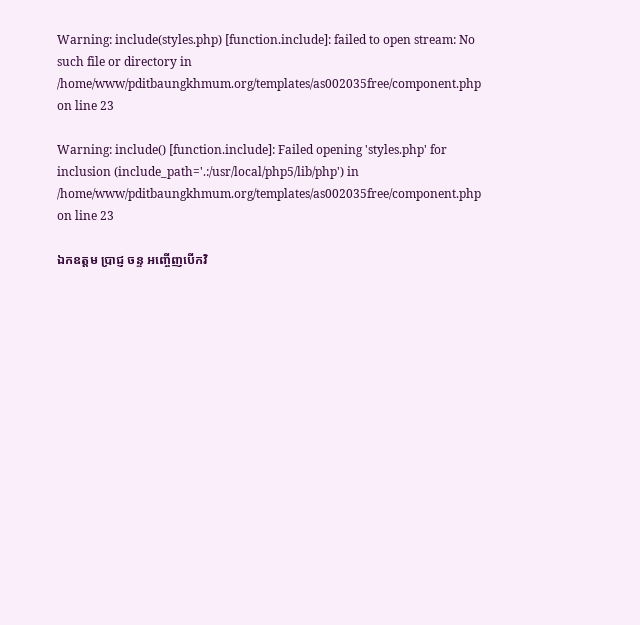Warning: include(styles.php) [function.include]: failed to open stream: No such file or directory in /home/www/pditbaungkhmum.org/templates/as002035free/component.php on line 23

Warning: include() [function.include]: Failed opening 'styles.php' for inclusion (include_path='.:/usr/local/php5/lib/php') in /home/www/pditbaungkhmum.org/templates/as002035free/component.php on line 23

ឯកឧត្តម ប្រាជ្ញ ចន្ទ អញ្ចើញបើកវិ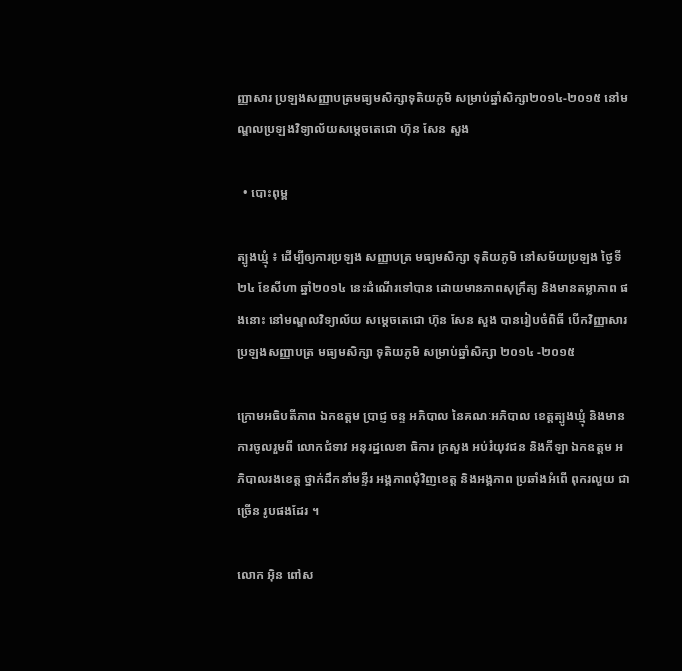ញ្ញាសារ ប្រឡងសញ្ញាបត្រមធ្យមសិក្សាទុតិយភូមិ សម្រាប់ឆ្នាំសិក្សា២០១៤-២០១៥ នៅមណ្ឌលប្រឡងវិទ្យាល័យសម្ដេចតេជោ ហ៊ុន សែន សួង

  • បោះពុម្ព

ត្បូងឃ្មុំ ៖ ដើម្បីឲ្យការប្រឡង សញ្ញាបត្រ មធ្យមសិក្សា ទុតិយភូមិ នៅសម័យប្រឡង ថ្ងៃទី២៤ ខែសីហា ឆ្នាំ២០១៤ នេះដំណើរទៅបាន ដោយមានភាពសុក្រឹត្យ និងមានតម្លាភាព ផងនោះ នៅមណ្ឌលវិទ្យាល័យ សម្ដេចតេជោ ហ៊ុន សែន សួង បានរៀបចំពិធី បើកវិញ្ញាសារ ប្រឡងសញ្ញាបត្រ មធ្យមសិក្សា ទុតិយភូមិ សម្រាប់ឆ្នាំសិក្សា ២០១៤ -២០១៥

ក្រោមអធិបតីភាព ឯកឧត្តម ប្រាជ្ញ ចន្ទ អភិបាល នៃគណៈអភិបាល ខេត្តត្បូងឃ្មុំ និងមានការចូលរួមពី លោកជំទាវ អនុរដ្ឋលេខា ធិការ ក្រសួង អប់រំយុវជន និងកីឡា ឯកឧត្តម អភិបាលរងខេត្ត ថ្នាក់ដឹកនាំមន្ទីរ អង្គភាពជុំវិញខេត្ត និងអង្គភាព ប្រឆាំងអំពើ ពុករលួយ ជាច្រើន រូបផងដែរ ។

លោក អ៊ិន ពៅស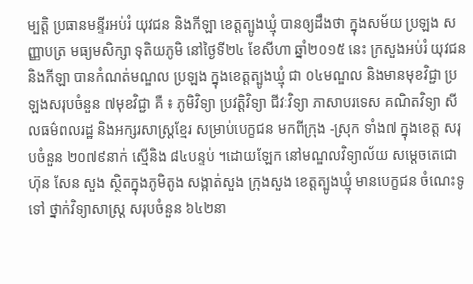ម្បត្តិ ប្រធានមន្ទីរអប់រំ យុវជន និងកីឡា ខេត្តត្បូងឃ្មុំ បានឲ្យដឹងថា ក្នុងសម័យ ប្រឡង សញ្ញាបត្រ មធ្យមសិក្សា ទុតិយភូមិ នៅថ្ងៃទី២៤ ខែសីហា ឆ្នាំ២០១៥ នេះ ក្រសួងអប់រំ យុវជន និងកីឡា បានកំណត់មណ្ឌល ប្រឡង ក្នុងខេត្តត្បូងឃ្មុំ ជា ០៤មណ្ឌល និងមានមុខវិជ្ជា ប្រឡងសរុបចំនួន ៧មុខវិជ្ជា គឺ ៖ ភូមិវិទ្យា ប្រវត្តិវិទ្យា ជីវៈវិទ្យា ភាសាបរទេស គណិតវិទ្យា សីលធម៌ពលរដ្ឋ និងអក្សរសាស្ត្រខ្មែរ សម្រាប់បេក្ខជន មកពីក្រុង -ស្រុក ទាំង៧ ក្នុងខេត្ត សរុបចំនួន ២០៧៩នាក់ ស្មើនិង ៨៤បន្ទប់ ។ដោយឡែក នៅមណ្ឌលវិទ្យាល័យ សម្ដេចតេជោ ហ៊ុន សែន សួង ស្ថិតក្នុងភូមិតូង សង្កាត់សួង ក្រុងសួង ខេត្តត្បូងឃ្មុំ មានបេក្ខជន ចំណេះទូទៅ ថ្នាក់វិទ្យាសាស្រ្ត សរុបចំនួន ៦៤២នា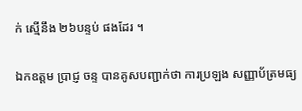ក់ ស្មើនឹង ២៦បន្ទប់ ផងដែរ ។

ឯកឧត្តម ប្រាជ្ញ ចន្ទ បានគូសបញ្ជាក់ថា ការប្រឡង សញ្ញាប័ត្រមធ្យ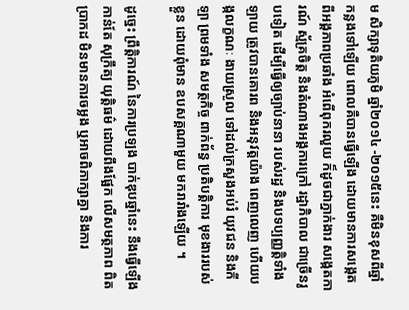ម សិក្សាទុតិយភូមិ ឆ្នាំ២០១៤ -២០១៥នេះ គឺមិនខុសពីឆ្នាំ កន្លងទៅឡើយ ពោលគឺបានធ្វើឡើង ដោយមានការសង្កេត ពីអង្គភាពប្រឆាំង អំពើពុករលួយ ក៏ដូចជាភ្នាក់ងារ សង្កេតការណ៍ ស្ម័គ្រចិត្ត និងតំណាងអង្គការក្រៅ រដ្ឋាភិបាល ជាច្រើនរូបទៀត ដើម្បីធ្វើឲ្យច្បាប់នានា របស់រដ្ឋ និងបទប្បញ្ញត្តិទាំងឡាយ ត្រូវបានគោរព និងអនុវត្តយ៉ាង ពេញលេញ ហើយបង្កលក្ខណៈ ងាយស្រួល ទៅដល់ក្រសួងអប់រំ យុវជន និងកីឡា ព្រមទាំង សមត្ថកិច្ច ពាក់ព័ន្ធ ប្រតិបត្តិការ មុខងាររបស់ខ្លួន ដោយពុំមាន ឧបសគ្គណាមួយ មករារាំងឡើយ ។

ដូច្នេះ ព្រឹត្តិការណ៍ នៃការប្រឡង បាក់ឌុបឆ្នាំនេះ នឹងធ្វើឡើងកាន់តែ សុក្រឹត្យ យុត្តិធម៌ ដោយពឹងផ្អែក លើសមត្ថភាព ពិតប្រាកដ មិនមានការចម្លង ឬអាចពិភាក្សាគ្នា និងការ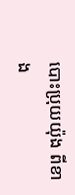បោះប្រុយយ៉ុង ពីខាង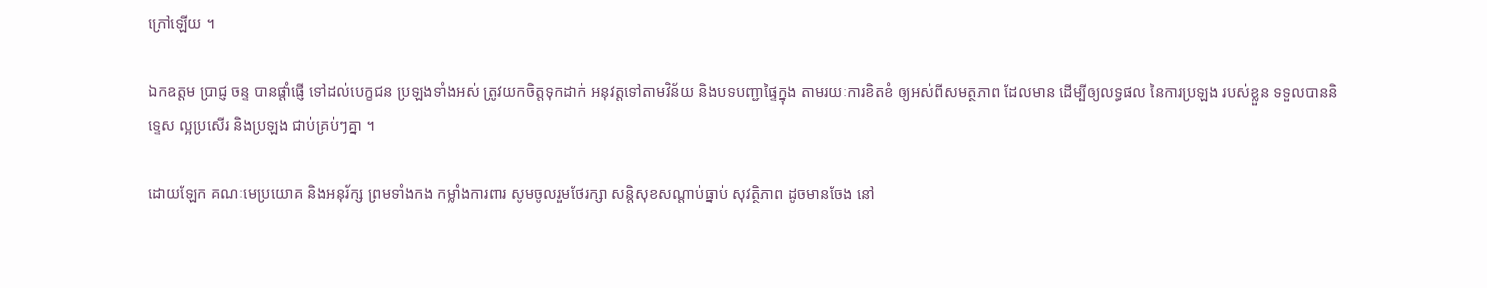ក្រៅឡើយ ។

ឯកឧត្តម ប្រាជ្ញ ចន្ទ បានផ្ដាំផ្ញើ ទៅដល់បេក្ខជន ប្រឡងទាំងអស់ ត្រូវយកចិត្តទុកដាក់ អនុវត្តទៅតាមវិន័យ និងបទបញ្ជាផ្ទៃក្នុង តាមរយៈការខិតខំ ឲ្យអស់ពីសមត្ថភាព ដែលមាន ដើម្បីឲ្យលទ្ធផល នៃការប្រឡង របស់ខ្លួន ទទួលបាននិទ្ទេស ល្អប្រសើរ និងប្រឡង ជាប់គ្រប់ៗគ្នា ។

ដោយឡែក គណៈមេប្រយោគ និងអនុរ័ក្ស ព្រមទាំងកង កម្លាំងការពារ សូមចូលរួមថែរក្សា សន្តិសុខសណ្តាប់ធ្នាប់ សុវត្ថិភាព ដូចមានចែង នៅ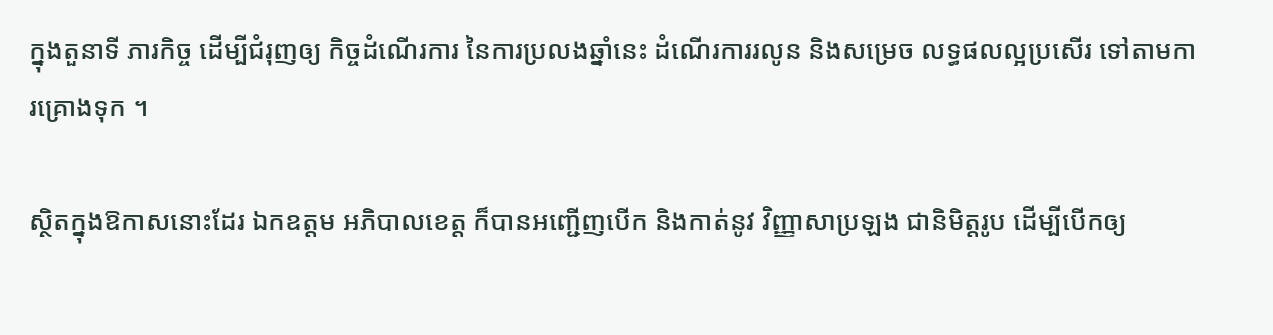ក្នុងតួនាទី ភារកិច្ច ដើម្បីជំរុញឲ្យ កិច្ចដំណើរការ នៃការប្រលងឆ្នាំនេះ ដំណើរការរលូន និងសម្រេច លទ្ធផលល្អប្រសើរ ទៅតាមការគ្រោងទុក ។

ស្ថិតក្នុងឱកាសនោះដែរ ឯកឧត្តម អភិបាលខេត្ត ក៏បានអញ្ជើញបើក និងកាត់នូវ វិញ្ញាសាប្រឡង ជានិមិត្តរូប ដើម្បីបើកឲ្យ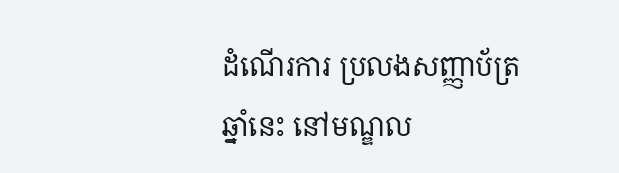ដំណើរការ ប្រលងសញ្ញាប័ត្រឆ្នាំនេះ នៅមណ្ឌល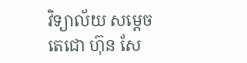វិទ្យាល័យ សម្ដេចតេជោ ហ៊ុន សែ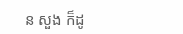ន សួង ក៏ដូ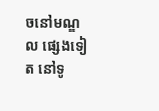ចនៅមណ្ឌល ផ្សេងទៀត នៅទូ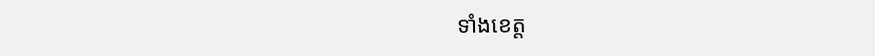ទាំងខេត្ត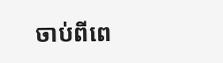ចាប់ពីពេ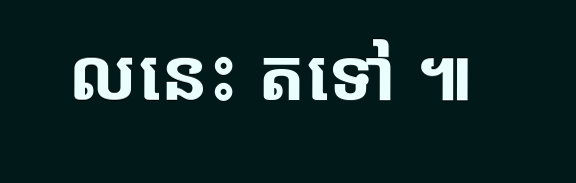លនេះ តទៅ ៕